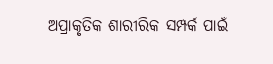ଅପ୍ରାକୃତିକ ଶାରୀରିକ ସମ୍ପର୍କ ପାଇଁ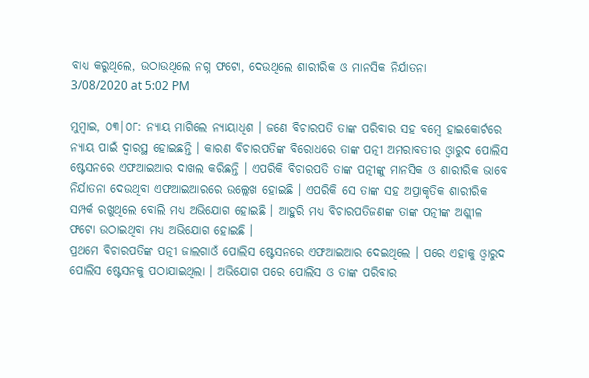ବାଧ୍ୟ କରୁଥିଲେ, ଉଠାଉଥିଲେ ନଗ୍ନ ଫଟୋ, ଦେଉଥିଲେ ଶାରୀରିକ ଓ ମାନସିକ ନିର୍ଯାତନା
3/08/2020 at 5:02 PM

ମୁମ୍ବାଇ, ୦୩|୦୮: ନ୍ୟାୟ ମାଗିଲେ ନ୍ୟାୟାଧିଶ । ଜଣେ ବିଚାରପତି ତାଙ୍କ ପରିବାର ସହ ବମ୍ବେ ହାଇକୋର୍ଟରେ ନ୍ୟାୟ ପାଇଁ ଦ୍ୱାରସ୍ଥ ହୋଇଛନ୍ତି । କାରଣ ବିଚାରପତିଙ୍କ ବିରୋଧରେ ତାଙ୍କ ପତ୍ନୀ ଅମରାବତୀର ଓ୍ୱାରୁଦ ପୋଲିସ ଷ୍ଟେସନରେ ଏଫଆଇଆର ଦାଖଲ କରିଛନ୍ତି । ଏପରିକି ବିଚାରପତି ତାଙ୍କ ପତ୍ନୀଙ୍କୁ ମାନସିକ ଓ ଶାରୀରିକ ଭାବେ ନିର୍ଯାତନା ଦେଉଥିବା ଏଫଆଇଆରରେ ଉଲ୍ଲେଖ ହୋଇଛି । ଏପରିକି ସେ ତାଙ୍କ ସହ ଅପ୍ରାକୃତିକ ଶାରୀରିକ ସମ୍ପର୍କ ରଖୁଥିଲେ ବୋଲି ମଧ୍ୟ ଅଭିଯୋଗ ହୋଇଛି । ଆହୁରି ମଧ୍ୟ ବିଚାରପତିଜଣଙ୍କ ତାଙ୍କ ପତ୍ନୀଙ୍କ ଅଶ୍ଲୀଳ ଫଟୋ ଉଠାଇଥିବା ମଧ୍ୟ ଅଭିଯୋଗ ହୋଇଛି ।
ପ୍ରଥମେ ବିଚାରପତିଙ୍କ ପତ୍ନୀ ଜାଲଗାଓଁ ପୋଲିସ ଷ୍ଟେସନରେ ଏଫଆଇଆର ଦେଇଥିଲେ । ପରେ ଏହାକୁ ଓ୍ୱାରୁଦ ପୋଲିସ ଷ୍ଟେସନକୁ ପଠାଯାଇଥିଲା । ଅଭିଯୋଗ ପରେ ପୋଲିସ ଓ ତାଙ୍କ ପରିବାର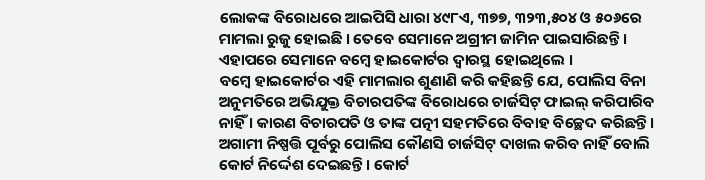ଲୋକଙ୍କ ବିରୋଧରେ ଆଇପିସି ଧାରା ୪୯୮ଏ, ୩୭୭, ୩୨୩,୫୦୪ ଓ ୫୦୬ରେ ମାମଲା ରୁଜୁ ହୋଇଛି । ତେବେ ସେମାନେ ଅଗ୍ରୀମ ଜାମିନ ପାଇସାରିଛନ୍ତି । ଏହାପରେ ସେମାନେ ବମ୍ବେ ହାଇକୋର୍ଟର ଦ୍ୱାରସ୍ଥ ହୋଇଥିଲେ ।
ବମ୍ବେ ହାଇକୋର୍ଟର ଏହି ମାମଲାର ଶୁଣାଣି କରି କହିଛନ୍ତି ଯେ, ପୋଲିସ ବିନା ଅନୁମତିରେ ଅଭିଯୁକ୍ତ ବିଚାରପତିଙ୍କ ବିରୋଧରେ ଚାର୍ଜସିଟ୍ ଫାଇଲ୍ କରିପାରିବ ନାହିଁ । କାରଣ ବିଚାରପତି ଓ ତାଙ୍କ ପତ୍ନୀ ସହମତିରେ ବିବାହ ବିଚ୍ଛେଦ କରିଛନ୍ତି। ଅଗାମୀ ନିଷ୍ପତ୍ତି ପୂର୍ବରୁ ପୋଲିସ କୌଣସି ଚାର୍ଜସିଟ୍ ଦାଖଲ କରିବ ନାହିଁ ବୋଲି କୋର୍ଟ ନିର୍ଦ୍ଦେଶ ଦେଇଛନ୍ତି । କୋର୍ଟ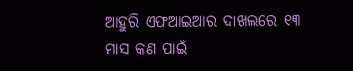ଆହୁରି ଏଫଆଇଆର ଦାଖଲରେ ୧୩ ମାସ କଣ ପାଇଁ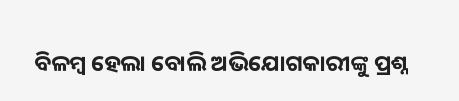ବିଳମ୍ବ ହେଲା ବୋଲି ଅଭିଯୋଗକାରୀଙ୍କୁ ପ୍ରଶ୍ନ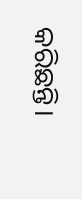କରିଛନ୍ତି।